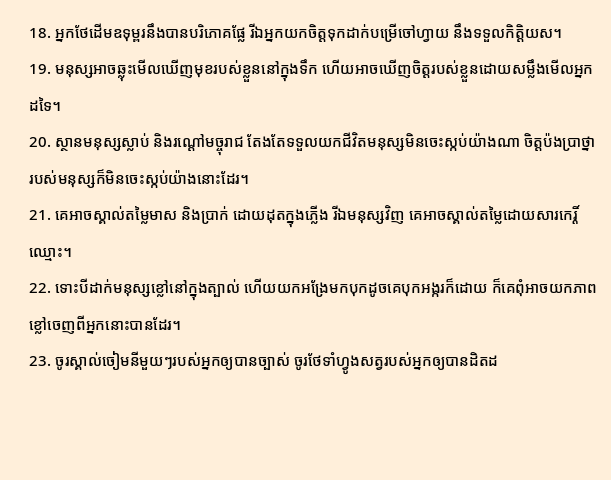18. អ្នកថែដើមឧទុម្ពរនឹងបានបរិភោគផ្លែ រីឯអ្នកយកចិត្តទុកដាក់បម្រើចៅហ្វាយ នឹងទទួលកិត្តិយស។
19. មនុស្សអាចឆ្លុះមើលឃើញមុខរបស់ខ្លួននៅក្នុងទឹក ហើយអាចឃើញចិត្តរបស់ខ្លួនដោយសម្លឹងមើលអ្នកដទៃ។
20. ស្ថានមនុស្សស្លាប់ និងរណ្ដៅមច្ចុរាជ តែងតែទទួលយកជីវិតមនុស្សមិនចេះស្កប់យ៉ាងណា ចិត្តប៉ងប្រាថ្នារបស់មនុស្សក៏មិនចេះស្កប់យ៉ាងនោះដែរ។
21. គេអាចស្គាល់តម្លៃមាស និងប្រាក់ ដោយដុតក្នុងភ្លើង រីឯមនុស្សវិញ គេអាចស្គាល់តម្លៃដោយសារកេរ្តិ៍ឈ្មោះ។
22. ទោះបីដាក់មនុស្សខ្លៅនៅក្នុងត្បាល់ ហើយយកអង្រែមកបុកដូចគេបុកអង្ករក៏ដោយ ក៏គេពុំអាចយកភាពខ្លៅចេញពីអ្នកនោះបានដែរ។
23. ចូរស្គាល់ចៀមនីមួយៗរបស់អ្នកឲ្យបានច្បាស់ ចូរថែទាំហ្វូងសត្វរបស់អ្នកឲ្យបានដិតដ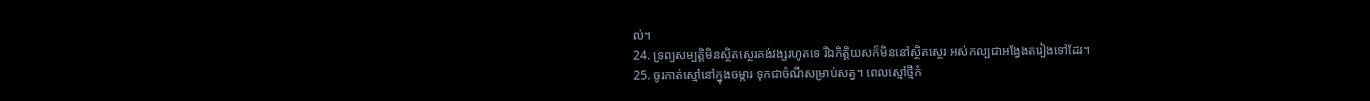ល់។
24. ទ្រព្យសម្បត្តិមិនស្ថិតស្ថេរគង់វង្សរហូតទេ រីឯកិត្តិយសក៏មិននៅស្ថិតស្ថេរ អស់កល្បជាអង្វែងតរៀងទៅដែរ។
25. ចូរកាត់ស្មៅនៅក្នុងចម្ការ ទុកជាចំណីសម្រាប់សត្វ។ ពេលស្មៅថ្មីកំ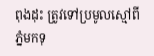ពុងដុះ ត្រូវទៅប្រមូលស្មៅពីភ្នំមកទុ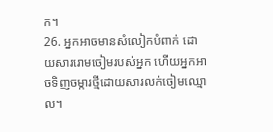ក។
26. អ្នកអាចមានសំលៀកបំពាក់ ដោយសាររោមចៀមរបស់អ្នក ហើយអ្នកអាចទិញចម្ការថ្មីដោយសារលក់ចៀមឈ្មោល។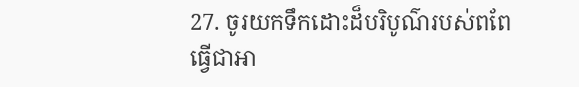27. ចូរយកទឹកដោះដ៏បរិបូណ៌របស់ពពែ ធ្វើជាអា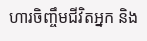ហារចិញ្ចឹមជីវិតអ្នក និង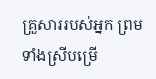គ្រួសាររបស់អ្នក ព្រមទាំងស្រីបម្រើ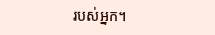របស់អ្នក។